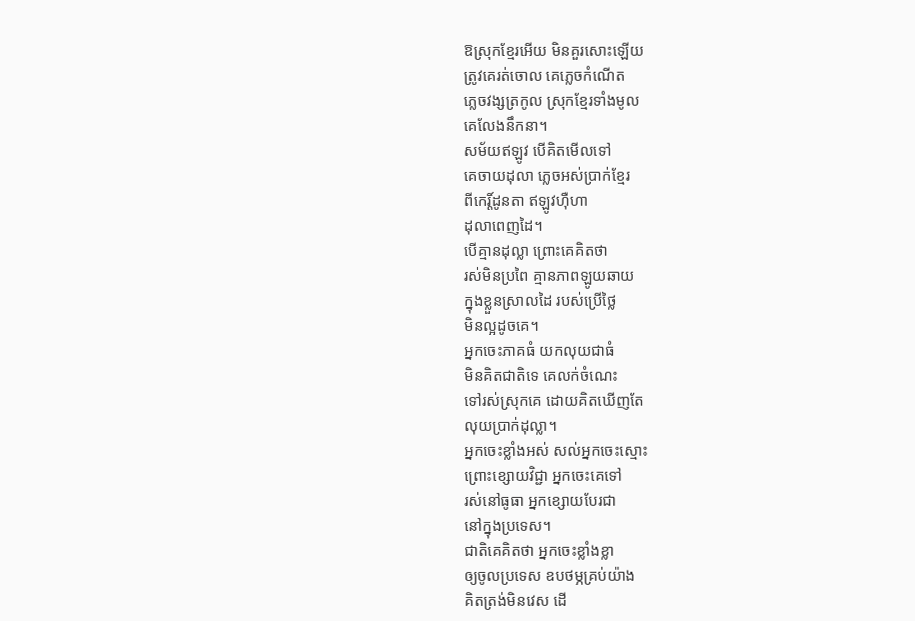ឱស្រុកខ្មែរអើយ មិនគួរសោះឡើយ
ត្រូវគេរត់ចោល គេភ្លេចកំណើត
ភ្លេចវង្សត្រកូល ស្រុកខ្មែរទាំងមូល
គេលែងនឹកនា។
សម័យឥឡូវ បើគិតមើលទៅ
គេចាយដុលា ភ្លេចអស់ប្រាក់ខ្មែរ
ពីកេរ្ដិ៍ដូនតា ឥឡូវហ៊ឺហា
ដុលាពេញដៃ។
បើគ្មានដុល្លា ព្រោះគេគិតថា
រស់មិនប្រពៃ គ្មានភាពឡូយឆាយ
ក្នុងខ្លួនស្រាលដៃ របស់ប្រើថ្លៃ
មិនល្អដូចគេ។
អ្នកចេះភាគធំ យកលុយជាធំ
មិនគិតជាតិទេ គេលក់ចំណេះ
ទៅរស់ស្រុកគេ ដោយគិតឃើញតែ
លុយប្រាក់ដុល្លា។
អ្នកចេះខ្លាំងអស់ សល់អ្នកចេះស្មោះ
ព្រោះខ្សោយវិជ្ជា អ្នកចេះគេទៅ
រស់នៅធូធា អ្នកខ្សោយបែរជា
នៅក្នុងប្រទេស។
ជាតិគេគិតថា អ្នកចេះខ្លាំងខ្លា
ឲ្យចូលប្រទេស ឧបថម្ភគ្រប់យ៉ាង
គិតត្រង់មិនវេស ដើ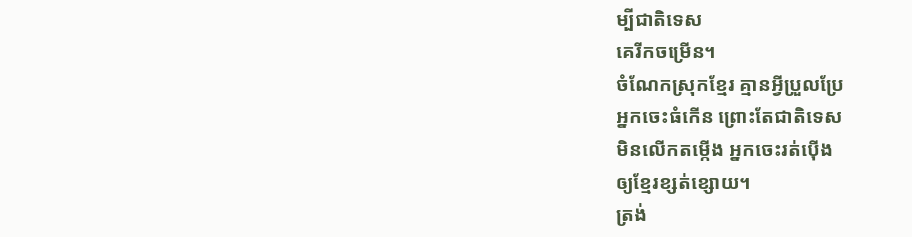ម្បីជាតិទេស
គេរីកចម្រើន។
ចំណែកស្រុកខ្មែរ គ្មានអ្វីប្រួលប្រែ
អ្នកចេះធំកើន ព្រោះតែជាតិទេស
មិនលើកតម្កើង អ្នកចេះរត់ប៉ើង
ឲ្យខ្មែរខ្សត់ខ្សោយ។
ត្រង់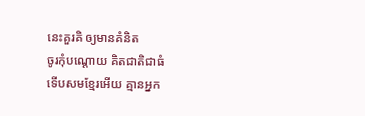នេះគួរគិ ឲ្យមានគំនិត
ចូរកុំបណ្ដោយ គិតជាតិជាធំ
ទើបសមខ្មែរអើយ គ្មានអ្នក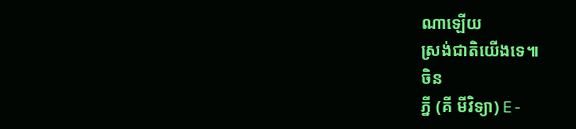ណាឡើយ
ស្រង់ជាតិយើងទេ៕
ចិន
ភ្នី (គី មីវិទ្យា) E-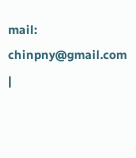mail: chinpny@gmail.com |